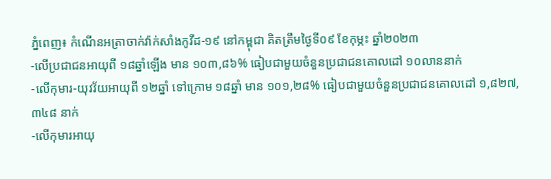ភ្នំពេញ៖ កំណេីនអត្រាចាក់វ៉ាក់សាំងកូវីដ-១៩ នៅកម្ពុជា គិតត្រឹមថ្ងៃទី០៩ ខែកុម្ភះ ឆ្នាំ២០២៣
-លើប្រជាជនអាយុពី ១៨ឆ្នាំឡើង មាន ១០៣,៨៦% ធៀបជាមួយចំនួនប្រជាជនគោលដៅ ១០លាននាក់
-លើកុមារ-យុវវ័យអាយុពី ១២ឆ្នាំ ទៅក្រោម ១៨ឆ្នាំ មាន ១០១,២៨% ធៀបជាមួយចំនួនប្រជាជនគោលដៅ ១,៨២៧,៣៤៨ នាក់
-លើកុមារអាយុ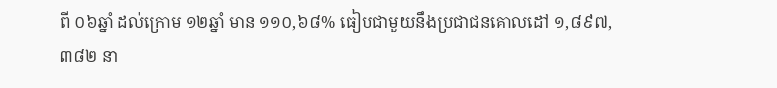ពី ០៦ឆ្នាំ ដល់ក្រោម ១២ឆ្នាំ មាន ១១០,៦៨% ធៀបជាមួយនឹងប្រជាជនគោលដៅ ១,៨៩៧, ៣៨២ នា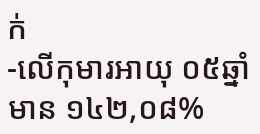ក់
-លើកុមារអាយុ ០៥ឆ្នាំ មាន ១៤២,០៨%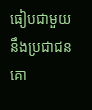ធៀបជាមួយនឹងប្រជាជនគោ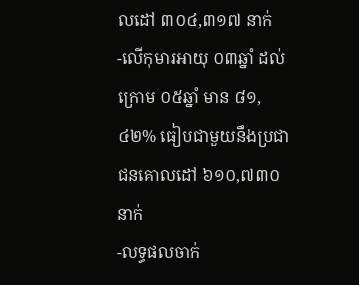លដៅ ៣០៤,៣១៧ នាក់
-លើកុមារអាយុ ០៣ឆ្នាំ ដល់ ក្រោម ០៥ឆ្នាំ មាន ៨១,៤២% ធៀបជាមួយនឹងប្រជាជនគោលដៅ ៦១០,៧៣០ នាក់
-លទ្ធផលចាក់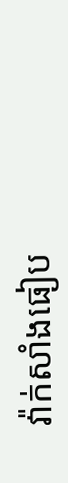វ៉ាក់សាំងធៀប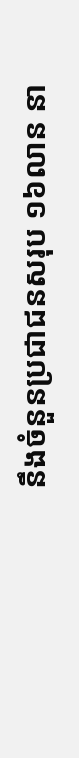នឹងចំនួនប្រជាជនសរុប ១៦លាន នា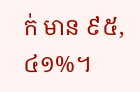ក់ មាន ៩៥,៤១%។